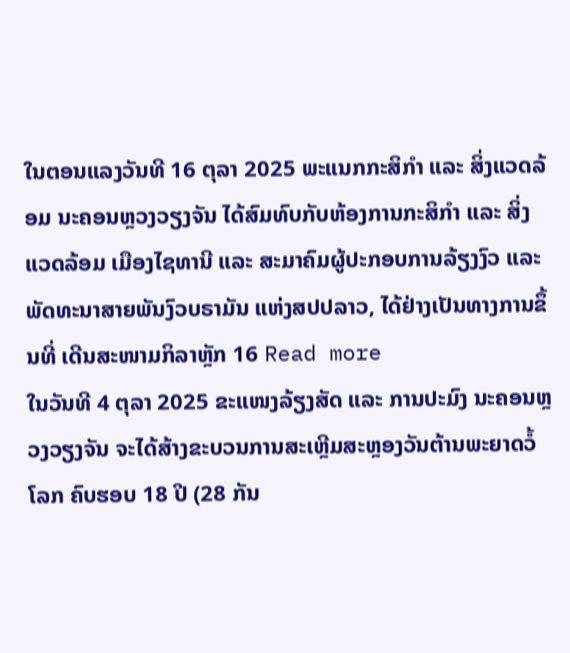ໃນຕອນແລງວັນທີ 16 ຕຸລາ 2025 ພະແນກກະສິກຳ ແລະ ສິ່ງແວດລ້ອມ ນະຄອນຫຼວງວຽງຈັນ ໄດ້ສົມທົບກັບຫ້ອງການກະສິກຳ ແລະ ສິ່ງແວດລ້ອມ ເມືອງໄຊທານີ ແລະ ສະມາຄົມຜູ້ປະກອບການລ້ຽງງົວ ແລະ ພັດທະນາສາຍພັນງົວບຣາມັນ ແຫ່ງສປປລາວ, ໄດ້ຢ່າງເປັນທາງການຂຶ້ນທີ່ ເດີນສະໜາມກິລາຫຼັກ 16 Read more
ໃນວັນທີ 4 ຕຸລາ 2025 ຂະແໜງລ້ຽງສັດ ແລະ ການປະມົງ ນະຄອນຫຼວງວຽງຈັນ ຈະໄດ້ສ້າງຂະບວນການສະເຫຼີມສະຫຼອງວັນຕ້ານພະຍາດວໍ້ໂລກ ຄົບຮອບ 18 ປີ (28 ກັນ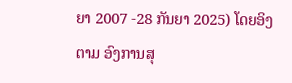ຍາ 2007 -28 ກັນຍາ 2025) ໂດຍອິງຕາມ ອົງການສຸ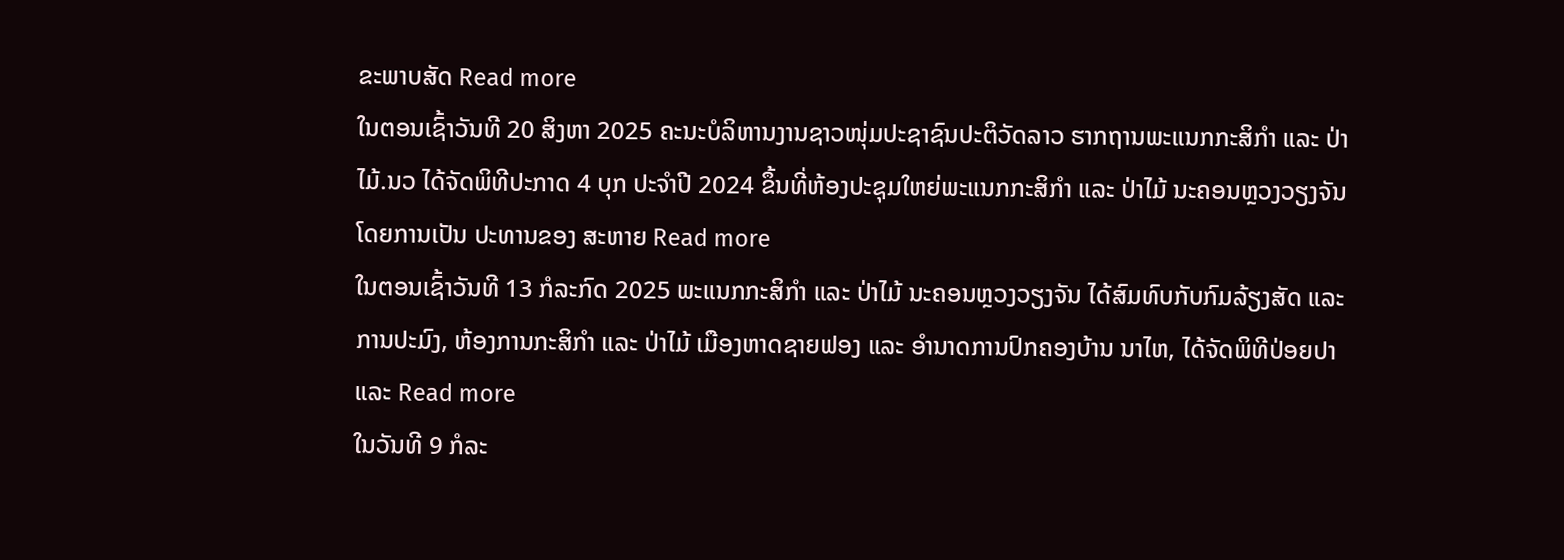ຂະພາບສັດ Read more
ໃນຕອນເຊົ້າວັນທີ 20 ສິງຫາ 2025 ຄະນະບໍລິຫານງານຊາວໜຸ່ມປະຊາຊົນປະຕິວັດລາວ ຮາກຖານພະແນກກະສິກຳ ແລະ ປ່າໄມ້.ນວ ໄດ້ຈັດພິທີປະກາດ 4 ບຸກ ປະຈຳປີ 2024 ຂຶ້ນທີ່ຫ້ອງປະຊຸມໃຫຍ່ພະແນກກະສິກຳ ແລະ ປ່າໄມ້ ນະຄອນຫຼວງວຽງຈັນ ໂດຍການເປັນ ປະທານຂອງ ສະຫາຍ Read more
ໃນຕອນເຊົ້າວັນທີ 13 ກໍລະກົດ 2025 ພະແນກກະສິກຳ ແລະ ປ່າໄມ້ ນະຄອນຫຼວງວຽງຈັນ ໄດ້ສົມທົບກັບກົມລ້ຽງສັດ ແລະ ການປະມົງ, ຫ້ອງການກະສິກຳ ແລະ ປ່າໄມ້ ເມືອງຫາດຊາຍຟອງ ແລະ ອຳນາດການປົກຄອງບ້ານ ນາໄຫ, ໄດ້ຈັດພິທີປ່ອຍປາ ແລະ Read more
ໃນວັນທີ 9 ກໍລະ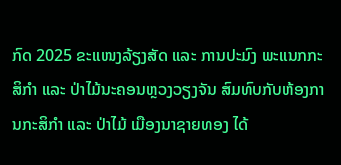ກົດ 2025 ຂະແໜງລ້ຽງສັດ ແລະ ການປະມົງ ພະແນກກະສິກຳ ແລະ ປ່າໄມ້ນະຄອນຫຼວງວຽງຈັນ ສົມທົບກັບຫ້ອງການກະສິກຳ ແລະ ປ່າໄມ້ ເມືອງນາຊາຍທອງ ໄດ້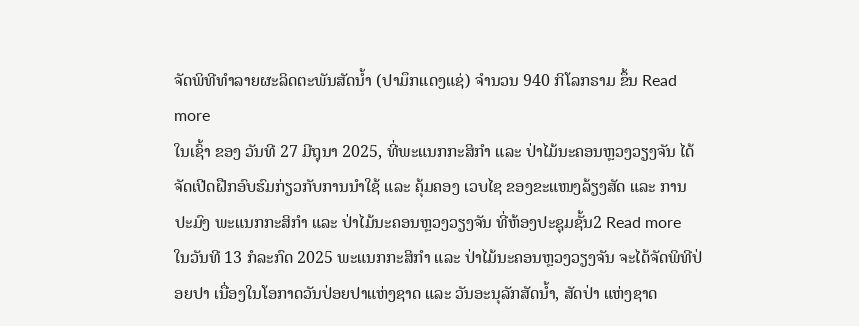ຈັດພິທີທຳລາຍຜະລິດຕະພັນສັດນ້ຳ (ປາມຶກແດງແຊ່) ຈຳນວນ 940 ກິໂລກຣາມ ຂຶ້ນ Read more
ໃນເຊົ້າ ຂອງ ວັນທີ 27 ມີຖຸນາ 2025, ທີ່ພະແນກກະສິກຳ ແລະ ປ່າໄມ້ນະຄອນຫຼວງວຽງຈັນ ໄດ້ຈັດເປີດຝືກອົບຮົມກ່ຽວກັບການນຳໃຊ້ ແລະ ຄຸ້ມຄອງ ເວບໄຊ ຂອງຂະແໜງລ້ຽງສັດ ແລະ ການປະມົງ ພະແນກກະສິກຳ ແລະ ປ່າໄມ້ນະຄອນຫຼວງວຽງຈັນ ທີ່ຫ້ອງປະຊຸມຊັ້ນ2 Read more
ໃນວັນທີ 13 ກໍລະກົດ 2025 ພະແນກກະສິກຳ ແລະ ປ່າໄມ້ນະຄອນຫຼວງວຽງຈັນ ຈະໄດ້ຈັດພິທີປ່ອຍປາ ເນື່ອງໃນໂອກາດວັນປ່ອຍປາແຫ່ງຊາດ ແລະ ວັນອະນຸລັກສັດນ້ຳ, ສັດປ່າ ແຫ່ງຊາດ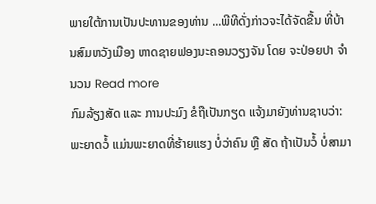ພາຍໃຕ້ການເປັນປະທານຂອງທ່ານ ...ພີທີດັ່ງກ່າວຈະໄດ້ຈັດຂື້ນ ທີ່ບ້ານສົມຫວັງເມືອງ ຫາດຊາຍຟອງນະຄອນວຽງຈັນ ໂດຍ ຈະປ່ອຍປາ ຈຳນວນ Read more
ກົມລ້ຽງສັດ ແລະ ການປະມົງ ຂໍຖືເປັນກຽດ ແຈ້ງມາຍັງທ່ານຊາບວ່າ: ພະຍາດວໍ້ ແມ່ນພະຍາດທີ່ຮ້າຍແຮງ ບໍ່ວ່າຄົນ ຫຼື ສັດ ຖ້າເປັນວໍ້ ບໍ່ສາມາ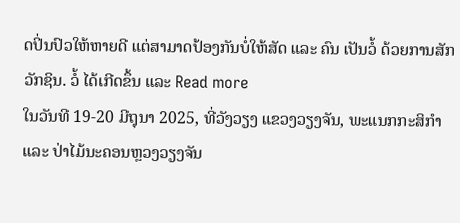ດປິ່ນປົວໃຫ້ຫາຍດີ ແຕ່ສາມາດປ້ອງກັນບໍ່ໃຫ້ສັດ ແລະ ຄົນ ເປັນວໍ້ ດ້ວຍການສັກວັກຊິນ. ວໍ້ ໄດ້ເກີດຂຶ້ນ ແລະ Read more
ໃນວັນທີ 19-20 ມີຖຸນາ 2025, ທີ່ວັງວຽງ ແຂວງວຽງຈັນ, ພະແນກກະສິກຳ ແລະ ປ່າໄມ້ນະຄອນຫຼວງວຽງຈັນ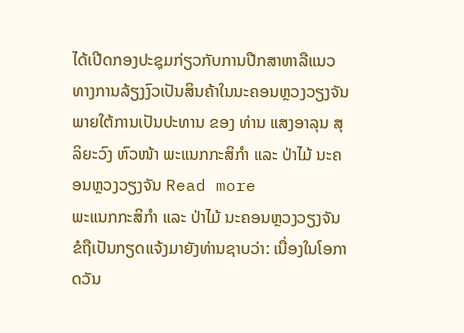ໄດ້ເປີດກອງປະຊຸມກ່ຽວກັບການປືກສາຫາລືແນວທາງການລ້ຽງງົວເປັນສິນຄ້າໃນນະຄອນຫຼວງວຽງຈັນ ພາຍໃຕ້ການເປັນປະທານ ຂອງ ທ່ານ ແສງອາລຸນ ສຸລິຍະວົງ ຫົວໜ້າ ພະແນກກະສິກຳ ແລະ ປ່າໄມ້ ນະຄອນຫຼວງວຽງຈັນ Read more
ພະແນກກະສິກຳ ແລະ ປ່າໄມ້ ນະຄອນຫຼວງວຽງຈັນ ຂໍຖືເປັນກຽດແຈ້ງມາຍັງທ່ານຊາບວ່າ: ເນື່ອງໃນໂອກາດວັນ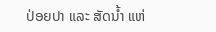ປ່ອຍປາ ແລະ ສັດນໍ້າ ແຫ່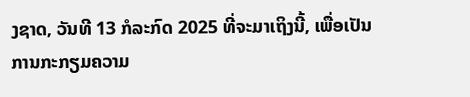ງຊາດ, ວັນທີ 13 ກໍລະກົດ 2025 ທີ່ຈະມາເຖິງນີ້, ເພື່ອເປັນການກະກຽມຄວາມ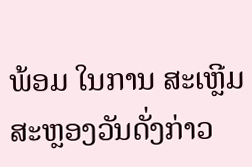ພ້ອມ ໃນການ ສະເຫຼີມສະຫຼອງວັນດັ່ງກ່າວ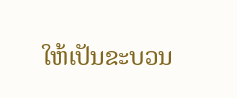ໃຫ້ເປັນຂະບວນ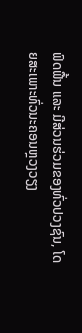ຟົດຟື້ນ ແລະ ມີສ່ວນຮ່ວມຂອງທົ່ວປວງຊົນ, ໂດຍສະເພາະທົ່ວນະຄອນຫຼວງວຽງ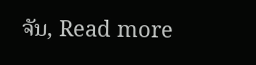ຈັນ, Read more